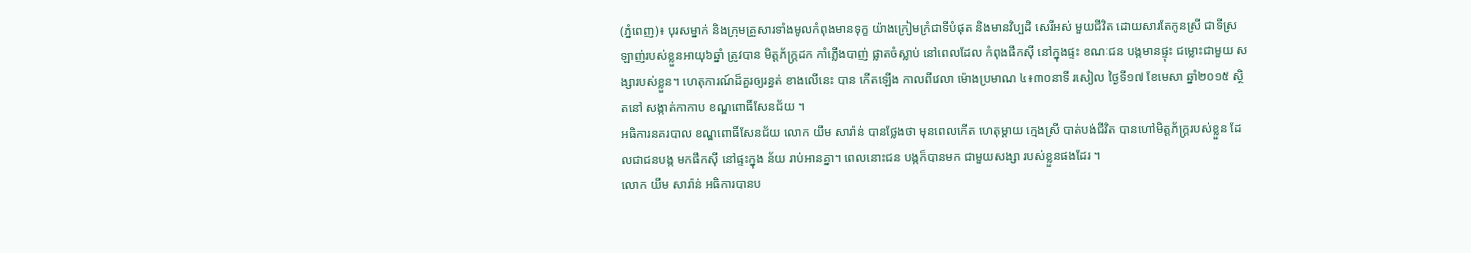(ភ្នំពេញ)៖ បុរសម្នាក់ និងក្រុមគ្រួសារទាំងមូលកំពុងមានទុក្ខ យ៉ាងក្រៀមក្រំជាទីបំផុត និងមានវិប្បដិ សេរីអស់ មួយជីវិត ដោយសារតែកូនស្រី ជាទីស្រឡាញ់របស់ខ្លួនអាយុ៦ឆ្នាំ ត្រូវបាន មិត្តភ័ក្រ្តដក កាំភ្លើងបាញ់ ផ្លាតចំស្លាប់ នៅពេលដែល កំពុងផឹកស៊ី នៅក្នុងផ្ទះ ខណៈជន បង្កមានផ្ទុះ ជម្លោះជាមួយ សង្សារបស់ខ្លួន។ ហេតុការណ៍ដ៏គួរឲ្យរន្ធត់ ខាងលើនេះ បាន កើតឡើង កាលពីវេលា ម៉ោងប្រមាណ ៤៖៣០នាទី រសៀល ថ្ងៃទី១៧ ខែមេសា ឆ្នាំ២០១៥ ស្ថិតនៅ សង្កាត់កាកាប ខណ្ឌពោធិ៍សែនជ័យ ។
អធិការនគរបាល ខណ្ឌពោធិ៍សែនជ័យ លោក យឹម សារ៉ាន់ បានថ្លែងថា មុនពេលកើត ហេតុម្តាយ ក្មេងស្រី បាត់បង់ជីវិត បានហៅមិត្តភ័ក្រ្តរបស់ខ្លួន ដែលជាជនបង្ក មកផឹកស៊ី នៅផ្ទះក្នុង ន័យ រាប់អានគ្នា។ ពេលនោះជន បង្កក៏បានមក ជាមួយសង្សា របស់ខ្លួនផងដែរ ។
លោក យឹម សារ៉ាន់ អធិការបានប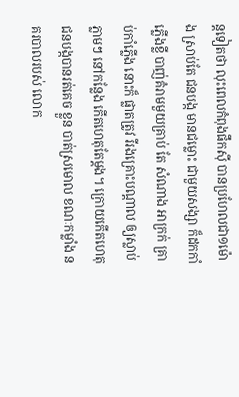ន្តទៀតថា លុះពេលកំពុងផឹកស៊ី បានប្រហែលជា១ម៉ោង ស្រាប់តែ ជនបង្ក មានជម្លោះ ជាមួយសង្សា ក៏ដកកាំភ្លើងខ្លី បាញ់គំរាមមួយគ្រាប់ តែ សំណាង អាក្រក់ គ្រាប់កាំភ្លើង នោះក៏ ផ្លាតត្រូវ រីរងគ្រោះបណ្តាល ឲ្យស្លាប់ភ្លាមៗ នៅកន្លែង កើតហេតុតែម្តង។ ក្រោយកើតហេតុ ជនបង្កបានរត់គេច ខ្លួន បាត់ស្រមោល ខណៈកម្លាំង នគរបាលរបស់ លោក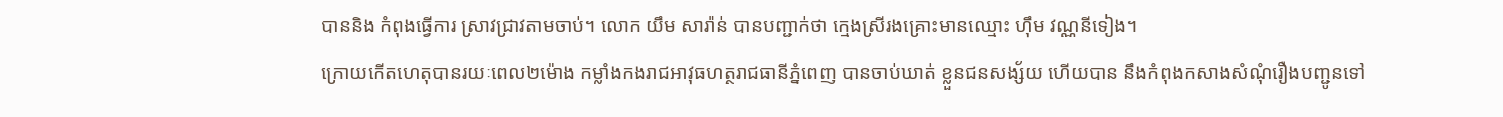បាននិង កំពុងធ្វើការ ស្រាវជ្រាវតាមចាប់។ លោក យឹម សារ៉ាន់ បានបញ្ជាក់ថា ក្មេងស្រីរងគ្រោះមានឈ្មោះ ហ៊ឹម វណ្ណនីទៀង។
ក្រោយកើតហេតុបានរយៈពេល២ម៉ោង កម្លាំងកងរាជអាវុធហត្ថរាជធានីភ្នំពេញ បានចាប់ឃាត់ ខ្លួនជនសង្ស័យ ហើយបាន នឹងកំពុងកសាងសំណុំរឿងបញ្ជូនទៅ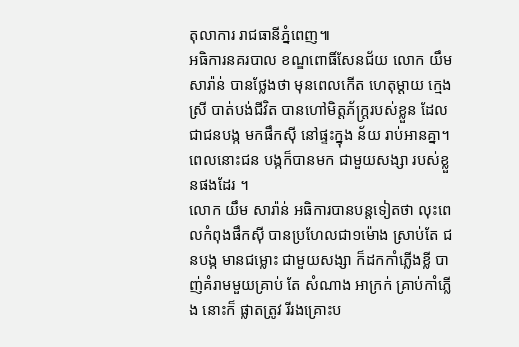តុលាការ រាជធានីភ្នំពេញ៕
អធិការនគរបាល ខណ្ឌពោធិ៍សែនជ័យ លោក យឹម សារ៉ាន់ បានថ្លែងថា មុនពេលកើត ហេតុម្តាយ ក្មេងស្រី បាត់បង់ជីវិត បានហៅមិត្តភ័ក្រ្តរបស់ខ្លួន ដែលជាជនបង្ក មកផឹកស៊ី នៅផ្ទះក្នុង ន័យ រាប់អានគ្នា។ ពេលនោះជន បង្កក៏បានមក ជាមួយសង្សា របស់ខ្លួនផងដែរ ។
លោក យឹម សារ៉ាន់ អធិការបានបន្តទៀតថា លុះពេលកំពុងផឹកស៊ី បានប្រហែលជា១ម៉ោង ស្រាប់តែ ជនបង្ក មានជម្លោះ ជាមួយសង្សា ក៏ដកកាំភ្លើងខ្លី បាញ់គំរាមមួយគ្រាប់ តែ សំណាង អាក្រក់ គ្រាប់កាំភ្លើង នោះក៏ ផ្លាតត្រូវ រីរងគ្រោះប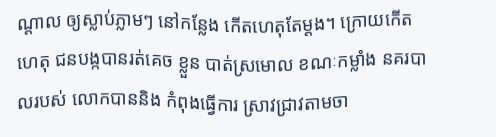ណ្តាល ឲ្យស្លាប់ភ្លាមៗ នៅកន្លែង កើតហេតុតែម្តង។ ក្រោយកើតហេតុ ជនបង្កបានរត់គេច ខ្លួន បាត់ស្រមោល ខណៈកម្លាំង នគរបាលរបស់ លោកបាននិង កំពុងធ្វើការ ស្រាវជ្រាវតាមចា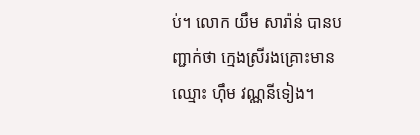ប់។ លោក យឹម សារ៉ាន់ បានបញ្ជាក់ថា ក្មេងស្រីរងគ្រោះមានឈ្មោះ ហ៊ឹម វណ្ណនីទៀង។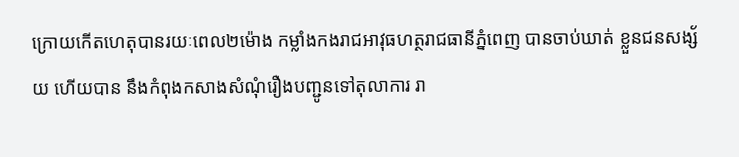ក្រោយកើតហេតុបានរយៈពេល២ម៉ោង កម្លាំងកងរាជអាវុធហត្ថរាជធានីភ្នំពេញ បានចាប់ឃាត់ ខ្លួនជនសង្ស័យ ហើយបាន នឹងកំពុងកសាងសំណុំរឿងបញ្ជូនទៅតុលាការ រា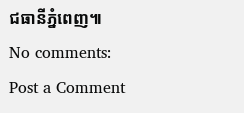ជធានីភ្នំពេញ៕
No comments:
Post a Comment